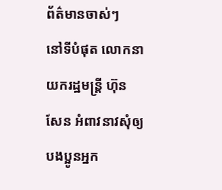ព័ត៌មានចាស់ៗ
នៅទីបំផុត លោកនាយករដ្ឋមន្ត្រី ហ៊ុន សែន អំពាវនាវសុំឲ្យបងប្អូនអ្នក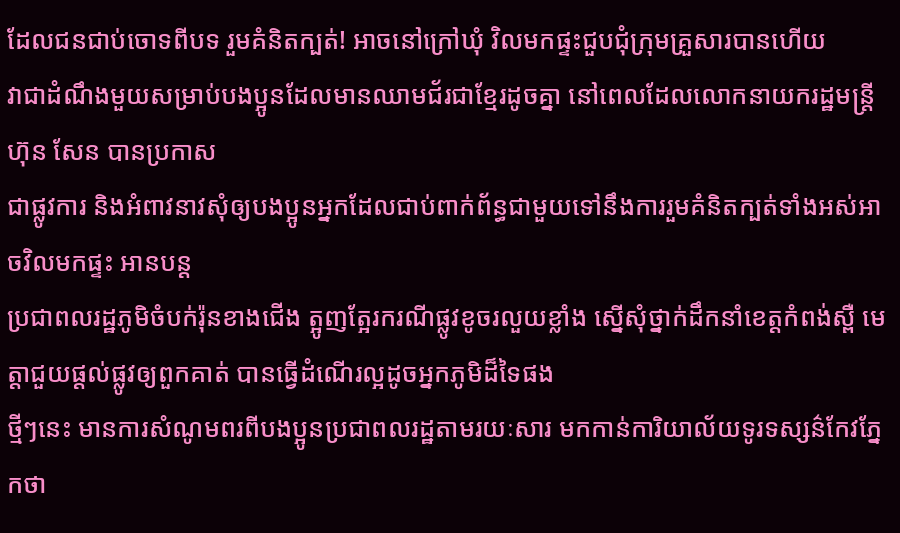ដែលជនជាប់ចោទពីបទ រួមគំនិតក្បត់! អាចនៅក្រៅឃុំ វិលមកផ្ទះជួបជុំក្រុមគ្រួសារបានហើយ
វាជាដំណឹងមួយសម្រាប់បងប្អូនដែលមានឈាមជ័រជាខ្មែរដូចគ្នា នៅពេលដែលលោកនាយករដ្ឋមន្ត្រី ហ៊ុន សែន បានប្រកាស
ជាផ្លូវការ និងអំពាវនាវសុំឲ្យបងប្អូនអ្នកដែលជាប់ពាក់ព័ន្ធជាមួយទៅនឹងការរួមគំនិតក្បត់ទាំងអស់អាចវិលមកផ្ទះ អានបន្ត
ប្រជាពលរដ្ឋភូមិចំបក់រ៉ុនខាងជើង ត្អូញត្អែរករណីផ្លូវខូចរលួយខ្លាំង ស្នើសុំថ្នាក់ដឹកនាំខេត្តកំពង់ស្ពឺ មេត្តាជួយផ្តល់ផ្លូវឲ្យពួកគាត់ បានធ្វើដំណើរល្អដូចអ្នកភូមិដ៏ទៃផង
ថ្មីៗនេះ មានការសំណូមពរពីបងប្អូនប្រជាពលរដ្ឋតាមរយៈសារ មកកាន់ការិយាល័យទូរទស្សន៌កែវភ្នែកថា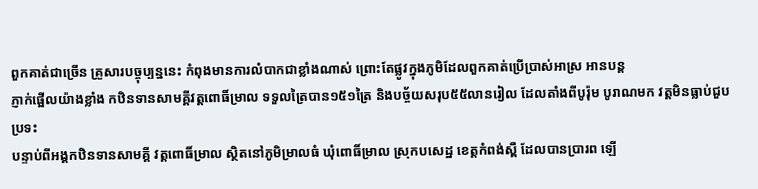ពួកគាត់ជាច្រើន គ្រួសារបច្ចុប្បន្ននេះ កំពុងមានការលំបាកជាខ្លាំងណាស់ ព្រោះតែផ្លូវក្នុងភូមិដែលពួកគាត់ប្រើប្រាស់អាស្រ អានបន្ត
ភ្ញាក់ផ្អើលយ៉ាងខ្លាំង កឋិនទានសាមគ្គីវត្តពោធិ៍ម្រាល ទទួលត្រៃបាន១៥១ត្រៃ និងបច្ច័យសរុប៥៥លានរៀល ដែលតាំងពីបូរ៉ុម បូរាណមក វត្តមិនធ្លាប់ជួបប្រទះ
បន្ទាប់ពីអង្គកឋិនទានសាមគ្គី វត្តពោធិ៍ម្រាល ស្ថិតនៅភូមិម្រាលធំ ឃុំពោធិ៍ម្រាល ស្រុកបសេដ្ឋ ខេត្តកំពង់ស្ពឺ ដែលបានប្រារព ឡើ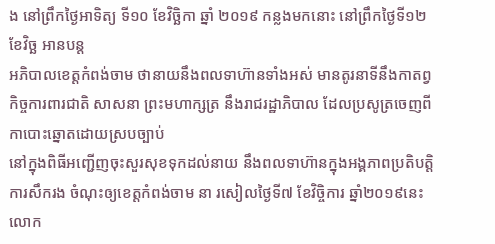ង នៅព្រឹកថ្ងៃអាទិត្យ ទី១០ ខែវិច្ឆិកា ឆ្នាំ ២០១៩ កន្លងមកនោះ នៅព្រឹកថ្ងៃទី១២ ខែវិច្ឆ អានបន្ត
អភិបាលខេត្តកំពង់ចាម ថានាយនឹងពលទាហ៊ានទាំងអស់ មានតូរនាទីនឹងកាតព្វកិច្ចការពារជាតិ សាសនា ព្រះមហាក្សត្រ នឹងរាជរដ្ឋាភិបាល ដែលប្រសូត្រចេញពីកាបោះឆ្នោតដោយស្របច្បាប់
នៅក្នុងពិធីអញ្ជើញចុះសួរសុខទុកដល់នាយ នឹងពលទាហ៊ានក្នុងអង្គភាពប្រតិបត្តិការសឹករង ចំណុះឲ្យខេត្តកំពង់ចាម នា រសៀលថ្ងៃទី៧ ខែវិច្ចិការ ឆ្នាំ២០១៩នេះ លោក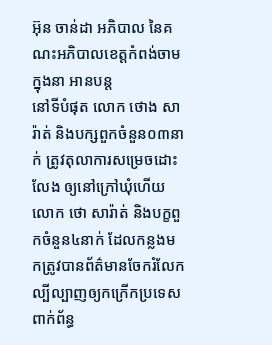អ៊ុន ចាន់ដា អភិបាល នៃគណះអភិបាលខេត្តកំពង់ចាម ក្នុងនា អានបន្ត
នៅទីបំផុត លោក ថោង សារ៉ាត់ និងបក្សពួកចំនួន០៣នាក់ ត្រូវតុលាការសម្រេចដោះលែង ឲ្យនៅក្រៅឃុំហើយ
លោក ថោ សារ៉ាត់ និងបក្ខពួកចំនួន៤នាក់ ដែលកន្លងមកត្រូវបានព័ត៌មានចែករំលែកល្បីល្បាញឲ្យកក្រើកប្រទេស ពាក់ព័ន្ធ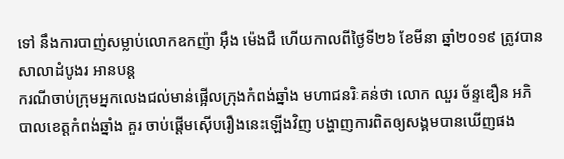ទៅ នឹងការបាញ់សម្លាប់លោកឧកញ៉ា អ៊ឹង ម៉េងជឺ ហើយកាលពីថ្ងៃទី២៦ ខែមីនា ឆ្នាំ២០១៩ ត្រូវបានសាលាដំបូងរ អានបន្ត
ករណីចាប់ក្រុមអ្នកលេងជល់មាន់ផ្អើលក្រុងកំពង់ឆ្នាំង មហាជនរិៈគន់ថា លោក ឈួរ ច័ន្ទឌឿន អភិបាលខេត្តកំពង់ឆ្នាំង គួរ ចាប់ផ្តើមស៊ើបរឿងនេះឡើងវិញ បង្ហាញការពិតឲ្យសង្គមបានឃើញផង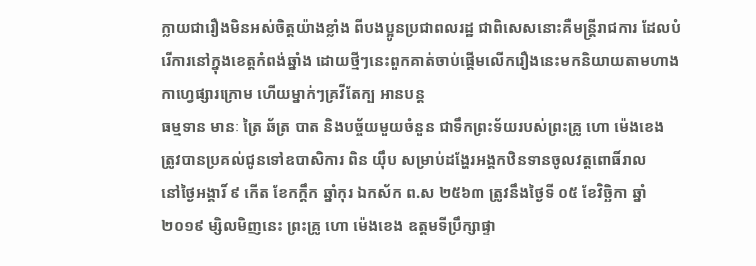ក្លាយជារឿងមិនអស់ចិត្តយ៉ាងខ្លាំង ពីបងប្អូនប្រជាពលរដ្ឋ ជាពិសេសនោះគឺមន្ត្រីរាជការ ដែលបំរើការនៅក្នុងខេត្តកំពង់ឆ្នាំង ដោយថ្មីៗនេះពួកគាត់ចាប់ផ្តើមលើករឿងនេះមកនិយាយតាមហាងកាហ្វេផ្សារក្រោម ហើយម្នាក់ៗគ្រវីតែក្ប អានបន្ត
ធម្មទាន មានៈ ត្រៃ ឆ័ត្រ បាត និងបច្ច័យមួយចំនួន ជាទឹកព្រះទ័យរបស់ព្រះគ្រូ ហោ ម៉េងខេង ត្រូវបានប្រគល់ជូនទៅឧបាសិការ ពិន យ៉ឹប សម្រាប់ដង្ហែរអង្គកឋិនទានចូលវត្តពោធិ៍រាល
នៅថ្ងៃអង្គារិ៍ ៩ កើត ខែកក្តឹក ឆ្នាំកុរ ឯកស័ក ព.ស ២៥៦៣ ត្រូវនឹងថ្ងៃទី ០៥ ខែវិច្ឆិកា ឆ្នាំ ២០១៩ ម្សិលមិញនេះ ព្រះគ្រូ ហោ ម៉េងខេង ឧត្តមទីប្រឹក្សាផ្ទា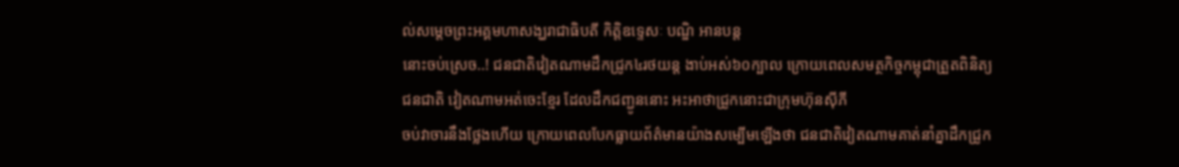ល់សម្តេចព្រះអគ្គមហាសង្ឃរាជាធិបតី កិត្តិឧទេ្ទសៈ បណ្ឌិ អានបន្ត
នោះចប់ស្រេច..! ជនជាតិវៀតណាមដឹកជ្រូក៤រថយន្ត ងាប់អស់៦០ក្បាល ក្រោយពេលសមត្ថកិច្ចកម្ពុជាត្រួតពិនិត្យ ជនជាតិ វៀតណាមអត់ចេះខ្មែរ ដែលដឹកជញ្ជូននោះ អះអាថាជ្រូកនោះជាក្រុមហ៊ុនស៊ីភី
ចប់វាចារនឹងថ្លែងហើយ ក្រោយពេលបែកធ្លាយព័ត៌មានយ៉ាងសម្បើមឡើងថា ជនជាតិវៀតណាមគាត់នាំគ្នាដឹកជ្រូក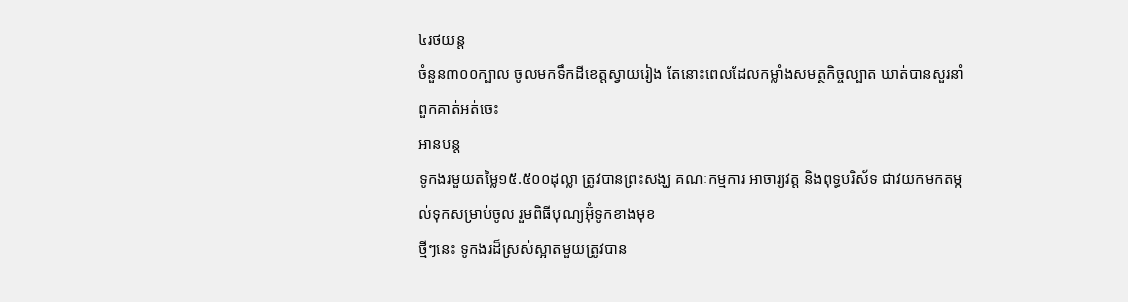៤រថយន្ត
ចំនួន៣០០ក្បាល ចូលមកទឹកដីខេត្តស្វាយរៀង តែនោះពេលដែលកម្លាំងសមត្ថកិច្ចល្បាត ឃាត់បានសួរនាំ ពួកគាត់អត់ចេះ
អានបន្ត
ទូកងរមួយតម្លៃ១៥.៥០០ដុល្លា ត្រូវបានព្រះសង្ឃ គណៈកម្មការ អាចារ្យវត្ត និងពុទ្ធបរិស័ទ ជាវយកមកតម្កល់ទុកសម្រាប់ចូល រួមពិធីបុណ្យអ៊ុំទូកខាងមុខ
ថ្មីៗនេះ ទូកងរដ៏ស្រស់ស្អាតមួយត្រូវបាន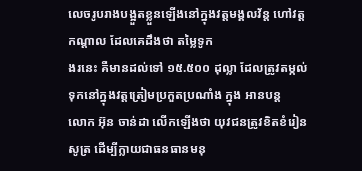លេចរូបរាងបង្អួតខ្លួនឡើងនៅក្នុងវត្តមង្គលវ័ន្ត ហៅវត្តកណ្តាល ដែលគេដឹងថា តម្លៃទូក
ងរនេះ គឺមានដល់ទៅ ១៥.៥០០ ដុល្លា ដែលត្រូវតម្កល់ទុកនៅក្នុងវត្តត្រៀមប្រកួតប្រណាំង ក្នុង អានបន្ត
លោក អ៊ុន ចាន់ដា លើកឡើងថា យុវជនត្រូវខិតខំរៀនសូត្រ ដើម្បីក្លាយជាធនធានមនុ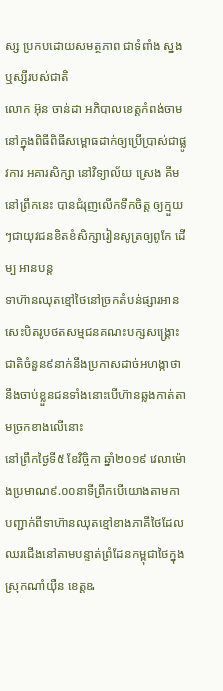ស្ស ប្រកបដោយសមត្ថភាព ជាទំពាំង ស្នងឬស្សីរបស់ជាតិ
លោក អ៊ុន ចាន់ដា អភិបាលខេត្តកំពង់ចាម នៅក្នុងពិធីពិធីសម្ពោធដាក់ឲ្យប្រើប្រាស់ជាផ្លូវការ អគារសិក្សា នៅវិទ្យាល័យ ស្រេង គីម នៅព្រឹកនេះ បានជំរុញលើកទឹកចិត្ត ឲ្យក្មួយៗជាយុវជនខិតខំសិក្សារៀនសូត្រឲ្យពូកែ ដើម្ប អានបន្ត
ទាហ៊ានឈុតខ្មៅថៃនៅច្រកតំបន់ផ្សារអានសេះបិតរូបថតសម្មជនគណះបក្សសង្គ្រោះជាតិចំនួន៩នាក់នឹងប្រកាសដាច់អហង្កាថានឹងចាប់ខ្លួនជនទាំងនោះបើហ៊ានឆ្លងកាត់តាមច្រកខាងលើនោះ
នៅព្រឹកថ្ងៃទី៥ ខែវិច្ចិកា ឆ្នាំ២០១៩ វេលាម៉ោងប្រមាណ៩.០០នាទីព្រឹកបើយោងតាមកាបញ្ជាក់ពីទាហ៊ានឈុតខ្មៅខាងភាគីថៃដែលឈរជើងនៅតាមបន្ទាត់ព្រំដែនកម្ពុជាថៃក្នុងស្រុកណាំយុឺន ខេត្តឩ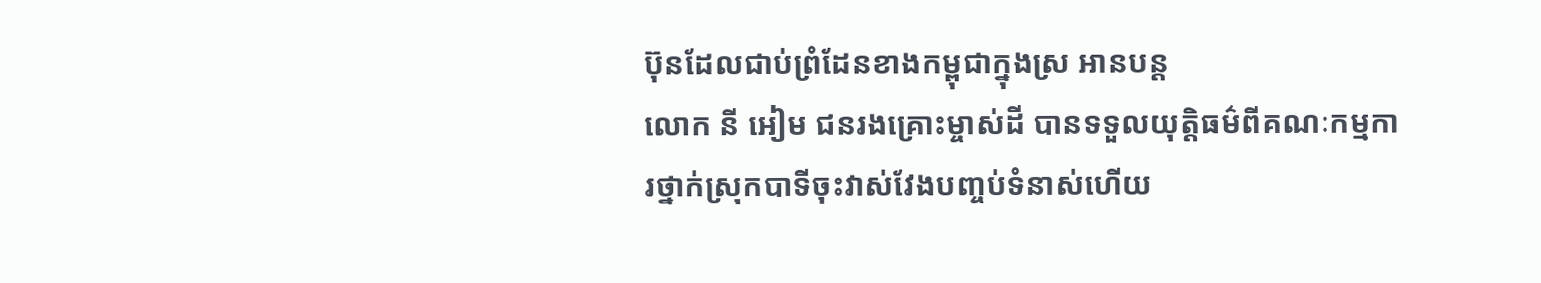ប៊ុនដែលជាប់ព្រំដែនខាងកម្ពុជាក្នុងស្រ អានបន្ត
លោក នី អៀម ជនរងគ្រោះម្ចាស់ដី បានទទួលយុត្តិធម៌ពីគណៈកម្មការថ្នាក់ស្រុកបាទីចុះវាស់វែងបញ្ចប់ទំនាស់ហើយ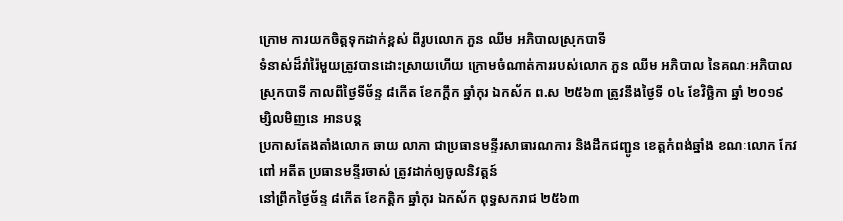ក្រោម ការយកចិត្តទុកដាក់ខ្ពស់ ពីរូបលោក ភួន ឈីម អភិបាលស្រុកបាទី
ទំនាស់ដ៏រាំរ៉ៃមួយត្រូវបានដោះស្រាយហើយ ក្រោមចំណាត់ការរបស់លោក ភួន ឈីម អភិបាល នៃគណៈអភិបាលស្រុកបាទី កាលពីថ្ងៃទីច័ន្ទ ៨កើត ខែកក្តឹក ឆ្នាំកុរ ឯកស័ក ព.ស ២៥៦៣ ត្រូវនឹងថ្ងៃទី ០៤ ខែវិច្ឆិកា ឆ្នាំ ២០១៩ ម្សិលមិញនេ អានបន្ត
ប្រកាសតែងតាំងលោក ឆាយ លាភា ជាប្រធានមន្ទីរសាធារណការ និងដឹកជញ្ជូន ខេត្តកំពង់ឆ្នាំង ខណៈលោក កែវ ពៅ អតីត ប្រធានមន្ទីរចាស់ ត្រូវដាក់ឲ្យចូលនិវត្តន៍
នៅព្រឹកថ្ងៃច័ន្ទ ៨កើត ខែកត្តិក ឆ្នាំកុរ ឯកស័ក ពុទ្ធសករាជ ២៥៦៣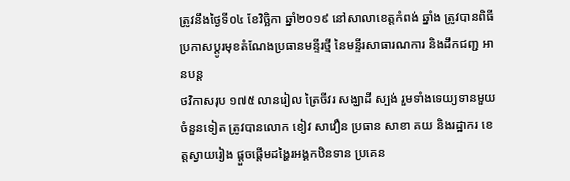ត្រូវនឹងថ្ងៃទី០៤ ខែវិច្ឆិកា ឆ្នាំ២០១៩ នៅសាលាខេត្តកំពង់ ឆ្នាំង ត្រូវបានពិធីប្រកាសប្តូរមុខតំណែងប្រធានមន្ទីរថ្មី នៃមន្ទីរសាធារណការ និងដឹកជញ្ជ អានបន្ត
ថវិកាសរុប ១៧៥ លានរៀល ត្រៃចីវរ សង្ឃាដី ស្បង់ រួមទាំងទេយ្យទានមួយចំនួនទៀត ត្រូវបានលោក ខៀវ សាវឿន ប្រធាន សាខា គយ និងរដ្ឋាករ ខេត្តស្វាយរៀង ផ្តួចផ្តើមដង្ហៃរអង្គកឋិនទាន ប្រគេន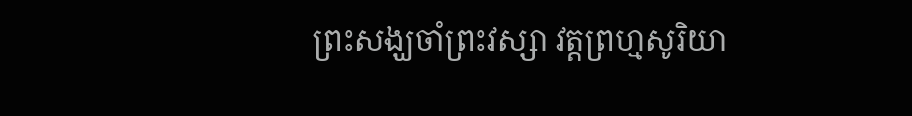ព្រះសង្ឃចាំព្រះវស្សា វត្តព្រហ្មសូរិយា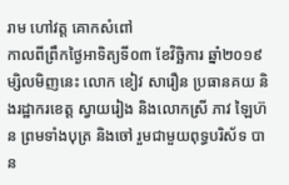រាម ហៅវត្ត គោកសំពៅ
កាលពីព្រឹកថ្ងៃអាទិត្យទី០៣ ខែវិច្ឆិការ ឆ្នាំ២០១៩ ម្សិលមិញនេះ លោក ខៀវ សារឿន ប្រធានគយ និងរដ្ឋាករខេត្ត ស្វាយរៀង និងលោកស្រី ភាវ ឡៃហ៊ន ព្រមទាំងបុត្រ និងចៅ រួមជាមួយពុទ្ធបរិស័ទ បាន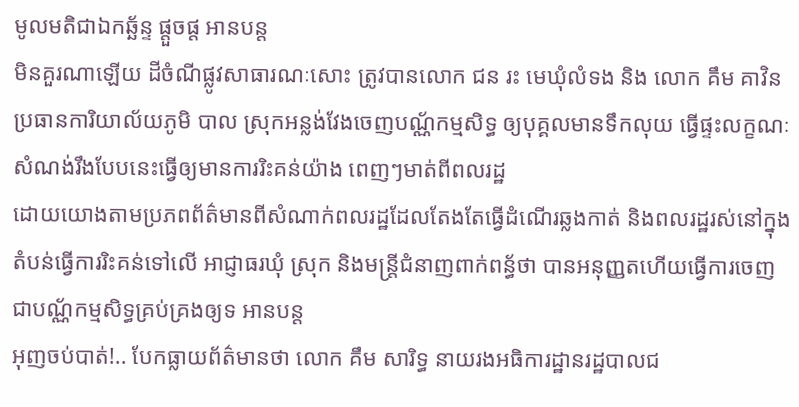មូលមតិជាឯកឆ្ឆ័ន្ទ ផ្តួចផ្ត អានបន្ត
មិនគួរណាឡើយ ដីចំណីផ្លូវសាធារណៈសោះ ត្រូវបានលោក ជន រះ មេឃុំលំទង និង លោក គឹម គាវិន ប្រធានការិយាល័យភូមិ បាល ស្រុកអន្លង់វែងចេញបណ្ណ័កម្មសិទ្ធ ឲ្យបុគ្គលមានទឹកលុយ ធ្វើផ្ទះលក្ខណៈសំណង់រឹងបែបនេះធ្វើឲ្យមានការរិះគន់យ៉ាង ពេញៗមាត់ពីពលរដ្ឋ
ដោយយោងតាមប្រភពព័ត៌មានពីសំណាក់ពលរដ្ឋដែលតែងតែធ្វើដំណើរឆ្លងកាត់ និងពលរដ្ឋរស់នៅក្នុងតំបន់ធ្វើការរិះគន់ទៅលើ អាជ្ញាធរឃុំ ស្រុក និងមន្ត្រីជំនាញពាក់ពន្ធ័ថា បានអនុញ្ញតហើយធ្វើការចេញជាបណ្ណ័កម្មសិទ្ធគ្រប់គ្រងឲ្យទ អានបន្ត
អុញចប់បាត់!.. បែកធ្លាយព័ត៌មានថា លោក គឹម សារិទ្ធ នាយរងអធិការដ្ឋានរដ្ឋបាលជ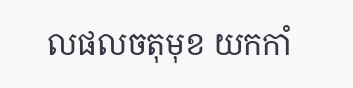លផលចតុមុខ យកកាំ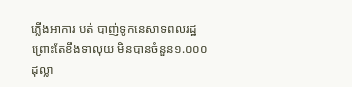ភ្លើងអាការ បត់ បាញ់ទូកនេសាទពលរដ្ឋ ព្រោះតែខឹងទាលុយ មិនបានចំនួន១.០០០ដុល្លា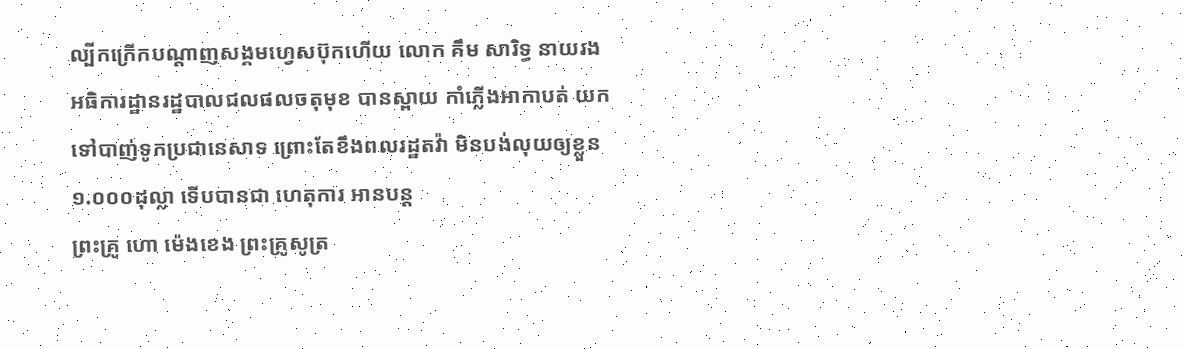ល្បីកក្រើកបណ្តាញសង្គមហ្វេសប៊ុកហើយ លោក គឹម សារិទ្ធ នាយរងអធិការដ្ឋានរដ្ឋបាលជលផលចតុមុខ បានស្ពាយ កាំភ្លើងអាកាបត់ យកទៅបាញ់ទូកប្រជានេសាទ ព្រោះតែខឹងពលរដ្ឋតវ៉ា មិនបង់លុយឲ្យខ្លួន១.០០០ដុល្លា ទើបបានជា ហេតុការ អានបន្ត
ព្រះគ្រូ ហោ ម៉េងខេង ព្រះគ្រូសូត្រ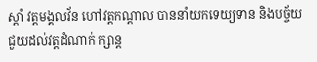ស្តាំ វត្តមង្គលវ័ន ហៅវត្តកណ្តាល បាននាំយកទេយ្យទាន និងបច្ច័យ ជួយដល់វត្តដំណាក់ ក្សាន្ត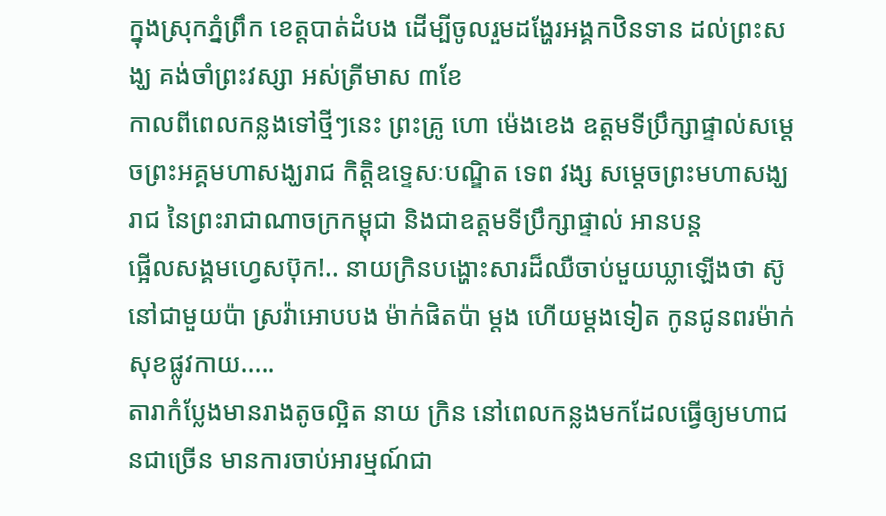ក្នុងស្រុកភ្នំព្រឹក ខេត្តបាត់ដំបង ដើម្បីចូលរួមដង្ហែរអង្គកឋិនទាន ដល់ព្រះសង្ឃ គង់ចាំព្រះវស្សា អស់ត្រីមាស ៣ខែ
កាលពីពេលកន្លងទៅថ្មីៗនេះ ព្រះគ្រូ ហោ ម៉េងខេង ឧត្តមទីប្រឹក្សាផ្ទាល់សម្តេចព្រះអគ្គមហាសង្ឃរាជ កិត្តិឧទ្ទេសៈបណ្ឌិត ទេព វង្ស សម្តេចព្រះមហាសង្ឃរាជ នៃព្រះរាជាណាចក្រកម្ពុជា និងជាឧត្តមទីប្រឹក្សាផ្ទាល់ អានបន្ត
ផ្អើលសង្គមហ្វេសប៊ុក!.. នាយក្រិនបង្ហោះសារដ៏ឈឺចាប់មួយឃ្លាឡើងថា ស៊ូនៅជាមួយប៉ា ស្រវ៉ាអោបបង ម៉ាក់ផិតប៉ា ម្ដង ហើយម្ដងទៀត កូនជូនពរម៉ាក់សុខផ្លូវកាយ.....
តារាកំប្លែងមានរាងតូចល្អិត នាយ ក្រិន នៅពេលកន្លងមកដែលធ្វើឲ្យមហាជនជាច្រើន មានការចាប់អារម្មណ៍ជា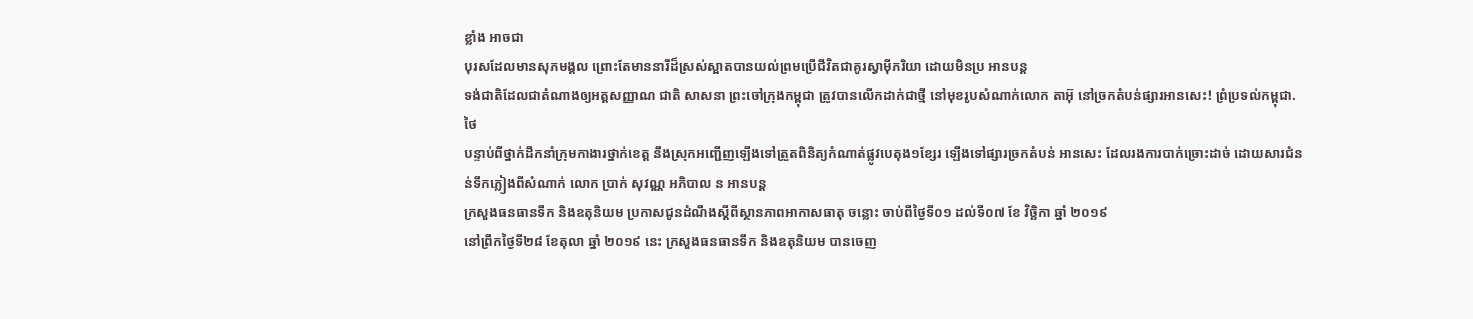ខ្លាំង អាចជា
បុរសដែលមានសុភមង្គល ព្រោះតែមាននារីដ៏ស្រស់ស្អាតបានយល់ព្រមប្រើជីវិតជាគូរស្វាម៉ីភរិយា ដោយមិនប្រ អានបន្ត
ទង់ជាតិដែលជាតំណាងឲ្យអត្តសញ្ញាណ ជាតិ សាសនា ព្រះចៅក្រុងកម្ពុជា ត្រូវបានលើកដាក់ជាថ្មី នៅមុខរូបសំណាក់លោក តាអ៊ុ នៅច្រកតំបន់ផ្សារអានសេះ! ព្រំប្រទល់កម្ពុជា.ថៃ
បន្ទាប់ពីថ្នាក់ដឹកនាំក្រុមកាងារថ្នាក់ខេត្ត នឹងស្រុកអញ្ជើញឡើងទៅត្រួតពិនិត្យកំណាត់ផ្លូវបេតុង១ខ្សែរ ឡើងទៅផ្សារច្រកតំបន់ អានសេះ ដែលរងការបាក់ច្រោះដាច់ ដោយសារជំនន់ទឹកភ្លៀងពីសំណាក់ លោក ប្រាក់ សុវណ្ណ អភិបាល ន អានបន្ត
ក្រសួងធនធានទឹក និងឧតុនិយម ប្រកាសជូនដំណឹងស្តីពីស្ថានភាពអាកាសធាតុ ចន្លោះ ចាប់ពីថ្ងៃទី០១ ដល់ទី០៧ ខែ វិច្ឆិកា ឆ្នាំ ២០១៩
នៅព្រឹកថ្ងៃទី២៨ ខែតុលា ឆ្នាំ ២០១៩ នេះ ក្រសួងធនធានទឹក និងឧតុនិយម បានចេញ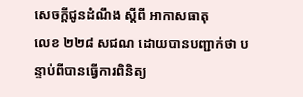សេចក្តីជូនដំណឹង ស្តីពី អាកាសធាតុ
លេខ ២២៨ សជណ ដោយបានបញ្ជាក់ថា បន្ទាប់ពីបានធ្វើការពិនិត្យ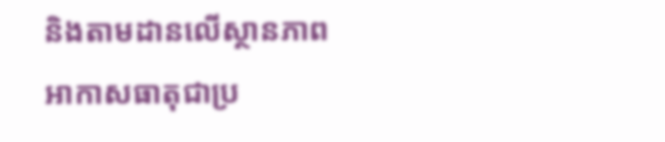និងតាមដានលើស្ថានភាពអាកាសធាតុជាប្រ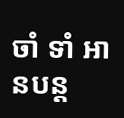ចាំ ទាំ អានបន្ត